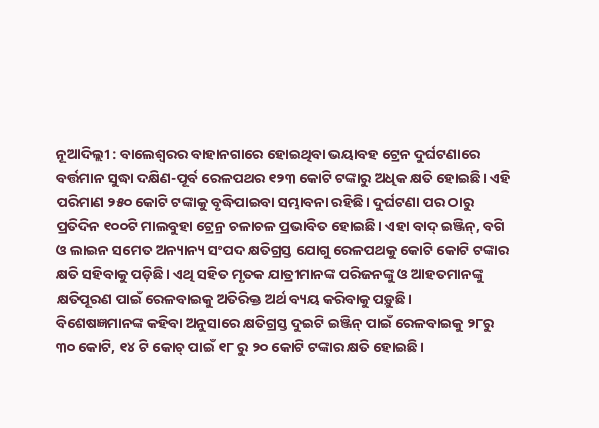ନୂଆଦିଲ୍ଲୀ : ବାଲେଶ୍ବରର ବାହାନଗାରେ ହୋଇଥିବା ଭୟାବହ ଟ୍ରେନ ଦୁର୍ଘଟଣାରେ ବର୍ତ୍ତମାନ ସୁଦ୍ଧା ଦକ୍ଷିଣ-ପୂର୍ବ ରେଳପଥର ୧୨୩ କୋଟି ଟଙ୍କାରୁ ଅଧିକ କ୍ଷତି ହୋଇଛି। ଏହି ପରିମାଣ ୨୫୦ କୋଟି ଟଙ୍କାକୁ ବୃଦ୍ଧିପାଇବା ସମ୍ଭାବନା ରହିଛି। ଦୁର୍ଘଟଣା ପର ଠାରୁ ପ୍ରତିଦିନ ୧୦୦ଟି ମାଲବୁହା ଟ୍ରେନ୍ର ଚଳାଚଳ ପ୍ରଭାବିତ ହୋଇଛି। ଏହା ବାଦ୍ ଇଞ୍ଜିନ୍, ବଗି ଓ ଲାଇନ ସମେତ ଅନ୍ୟାନ୍ୟ ସଂପଦ କ୍ଷତିଗ୍ରସ୍ତ ଯୋଗୁ ରେଳପଥକୁ କୋଟି କୋଟି ଟଙ୍କାର କ୍ଷତି ସହିବାକୁ ପଡ଼ିଛି। ଏଥି ସହିତ ମୃତକ ଯାତ୍ରୀମାନଙ୍କ ପରିଜନଙ୍କୁ ଓ ଆହତମାନଙ୍କୁ କ୍ଷତିପୂରଣ ପାଇଁ ରେଳବାଇକୁ ଅତିରିକ୍ତ ଅର୍ଥ ବ୍ୟୟ କରିବାକୁ ପଡ଼ୁଛି।
ବିଶେଷଜ୍ଞମାନଙ୍କ କହିବା ଅନୁସାରେ କ୍ଷତିଗ୍ରସ୍ତ ଦୁଇଟି ଇଞ୍ଜିନ୍ ପାଇଁ ରେଳବାଇକୁ ୨୮ରୁ ୩୦ କୋଟି, ୧୪ ଟି କୋଚ୍ ପାଇଁ ୧୮ ରୁ ୨୦ କୋଟି ଟଙ୍କାର କ୍ଷତି ହୋଇଛି।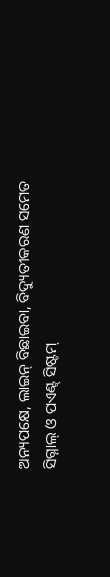ଅନ୍ୟପକ୍ଷେ, ଲାଇନ୍ ବିଛାଇବା, ବିଦ୍ୟୁତୀକରଣ ସମେତ ସିଗ୍ନାଲ୍ ଓ ପଏଣ୍ଟ୍ ସିଷ୍ଟମ୍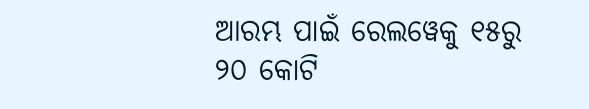ଆରମ୍ଭ ପାଇଁ ରେଲୱେକୁ ୧୫ରୁ ୨୦ କୋଟି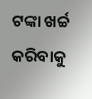ଟଙ୍କା ଖର୍ଚ୍ଚ କରିବାକୁ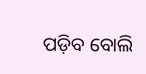ପଡ଼ିବ ବୋଲି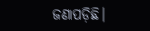ଜଣାପଡ଼ିଛି।